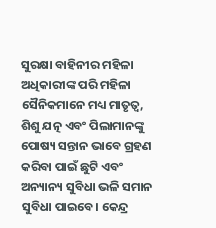ସୁରକ୍ଷା ବାହିନୀର ମହିଳା ଅଧିକାରୀଙ୍କ ପରି ମହିଳା ସୈନିକମାନେ ମଧ୍ୟ ମାତୃତ୍ୱ, ଶିଶୁ ଯତ୍ନ ଏବଂ ପିଲାମାନଙ୍କୁ ପୋଷ୍ୟ ସନ୍ତାନ ଭାବେ ଗ୍ରହଣ କରିବା ପାଇଁ ଛୁଟି ଏବଂ ଅନ୍ୟାନ୍ୟ ସୁବିଧା ଭଳି ସମାନ ସୁବିଧା ପାଇବେ। କେନ୍ଦ୍ର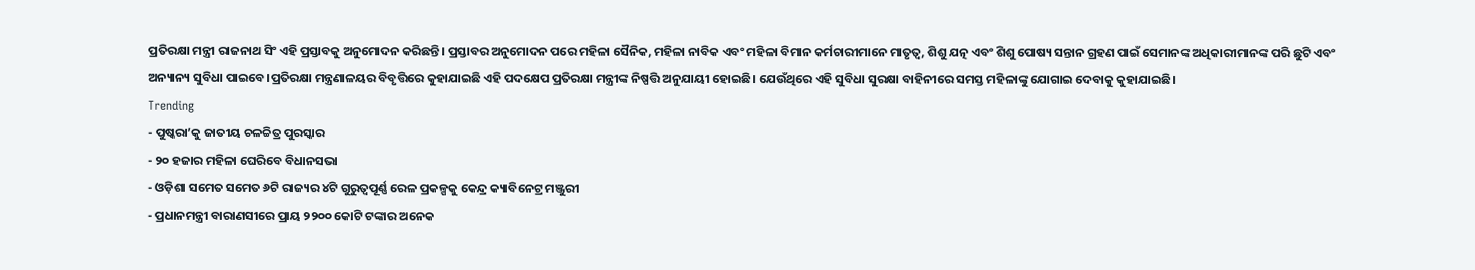ପ୍ରତିରକ୍ଷା ମନ୍ତ୍ରୀ ରାଜନାଥ ସିଂ ଏହି ପ୍ରସ୍ତାବକୁ ଅନୁମୋଦନ କରିଛନ୍ତି। ପ୍ରସ୍ତାବର ଅନୁମୋଦନ ପରେ ମହିଳା ସୈନିକ, ମହିଳା ନାବିକ ଏବଂ ମହିଳା ବିମାନ କର୍ମଚାରୀମାନେ ମାତୃତ୍ୱ, ଶିଶୁ ଯତ୍ନ ଏବଂ ଶିଶୁ ପୋଷ୍ୟ ସନ୍ତାନ ଗ୍ରହଣ ପାଇଁ ସେମାନଙ୍କ ଅଧିକାରୀମାନଙ୍କ ପରି ଛୁଟି ଏବଂ ଅନ୍ୟାନ୍ୟ ସୁବିଧା ପାଇବେ।ପ୍ରତିରକ୍ଷା ମନ୍ତ୍ରଣାଳୟର ବିବୃତ୍ତିରେ କୁହାଯାଇଛି ଏହି ପଦକ୍ଷେପ ପ୍ରତିରକ୍ଷା ମନ୍ତ୍ରୀଙ୍କ ନିଷ୍ପତ୍ତି ଅନୁଯାୟୀ ହୋଇଛି। ଯେଉଁଥିରେ ଏହି ସୁବିଧା ସୁରକ୍ଷା ବାହିନୀରେ ସମସ୍ତ ମହିଳାଙ୍କୁ ଯୋଗାଇ ଦେବାକୁ କୁହାଯାଇଛି।
Trending
- ପୁଷ୍କରା’କୁ ଜାତୀୟ ଚଳଚ୍ଚିତ୍ର ପୁରସ୍କାର
- ୨୦ ହଜାର ମହିଳା ଘେରିବେ ବିଧାନସଭା
- ଓଡ଼ିଶା ସମେତ ସମେତ ୬ଟି ରାଜ୍ୟର ୪ଟି ଗୁରୁତ୍ୱପୂର୍ଣ୍ଣ ରେଳ ପ୍ରକଳ୍ପକୁ କେନ୍ଦ୍ର କ୍ୟାବିନେଟ୍ର ମଞ୍ଜୁରୀ
- ପ୍ରଧାନମନ୍ତ୍ରୀ ବାରାଣସୀରେ ପ୍ରାୟ ୨୨୦୦ କୋଟି ଟଙ୍କାର ଅନେକ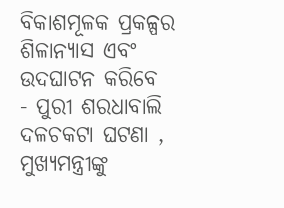ବିକାଶମୂଳକ ପ୍ରକଳ୍ପର ଶିଳାନ୍ୟାସ ଏବଂ ଉଦଘାଟନ କରିବେ
- ପୁରୀ ଶରଧାବାଲି ଦଳଚକଟା ଘଟଣା , ମୁଖ୍ୟମନ୍ତ୍ରୀଙ୍କୁ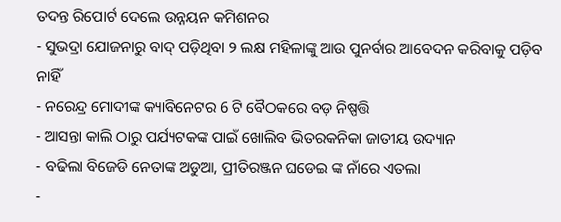ତଦନ୍ତ ରିପୋର୍ଟ ଦେଲେ ଉନ୍ନୟନ କମିଶନର
- ସୁଭଦ୍ରା ଯୋଜନାରୁ ବାଦ୍ ପଡ଼ିଥିବା ୨ ଲକ୍ଷ ମହିଳାଙ୍କୁ ଆଉ ପୁନର୍ବାର ଆବେଦନ କରିବାକୁ ପଡ଼ିବ ନାହିଁ
- ନରେନ୍ଦ୍ର ମୋଦୀଙ୍କ କ୍ୟାବିନେଟର 6 ଟି ବୈଠକରେ ବଡ଼ ନିଷ୍ପତ୍ତି
- ଆସନ୍ତା କାଲି ଠାରୁ ପର୍ଯ୍ୟଟକଙ୍କ ପାଇଁ ଖୋଲିବ ଭିତରକନିକା ଜାତୀୟ ଉଦ୍ୟାନ
- ବଢିଲା ବିଜେଡି ନେତାଙ୍କ ଅଡୁଆ, ପ୍ରୀତିରଞ୍ଜନ ଘଡେଇ ଙ୍କ ନାଁରେ ଏତଲା
-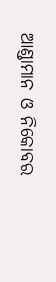ଆଣ୍ଡାମାନ ଓ ନିକୋବର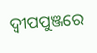ଦ୍ଵୀପପୁଞ୍ଜରେ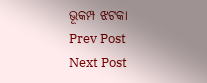ଭୂକମ୍ପ ଝଟକା
Prev Post
Next Post